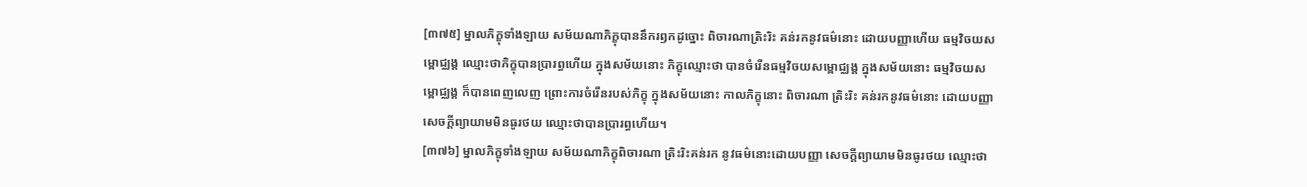[៣៧៥] ម្នាលភិក្ខុទាំងឡាយ សម័យណាភិក្ខុបាននឹករឭកដូច្នោះ ពិចារណាត្រិះរិះ គន់រកនូវធម៌នោះ ដោយបញ្ញាហើយ ធម្មវិចយសម្ពោជ្ឈង្គ ឈ្មោះថាភិក្ខុបានប្រារព្ធហើយ ក្នុងសម័យនោះ ភិក្ខុឈ្មោះថា បានចំរើនធម្មវិចយសម្ពោជ្ឈង្គ ក្នុងសម័យនោះ ធម្មវិចយសម្ពោជ្ឈង្គ ក៏បានពេញលេញ ព្រោះការចំរើនរបស់ភិក្ខុ ក្នុងសម័យនោះ កាលភិក្ខុនោះ ពិចារណា ត្រិះរិះ គន់រកនូវធម៌នោះ ដោយបញ្ញា សេចក្តីព្យាយាមមិនធូរថយ ឈ្មោះថាបានប្រារព្ធហើយ។
[៣៧៦] ម្នាលភិក្ខុទាំងឡាយ សម័យណាភិក្ខុពិចារណា ត្រិះរិះគន់រក នូវធម៌នោះដោយបញ្ញា សេចក្តីព្យាយាមមិនធូរថយ ឈ្មោះថា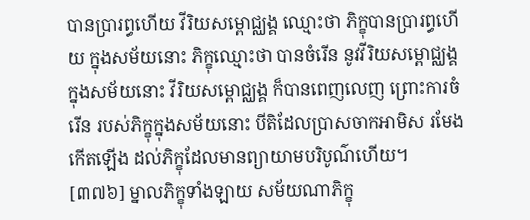បានប្រារព្ធហើយ វីរិយសម្ពោជ្ឈង្គ ឈ្មោះថា ភិក្ខុបានប្រារព្ធហើយ ក្នុងសម័យនោះ ភិក្ខុឈ្មោះថា បានចំរើន នូវវីរិយសម្ពោជ្ឈង្គ ក្នុងសម័យនោះ វីរិយសម្ពោជ្ឈង្គ ក៏បានពេញលេញ ព្រោះការចំរើន របស់ភិក្ខុក្នុងសម័យនោះ បីតិដែលប្រាសចាកអាមិស រមែងកើតឡើង ដល់ភិក្ខុដែលមានព្យាយាមបរិបូណ៌ហើយ។
[៣៧៦] ម្នាលភិក្ខុទាំងឡាយ សម័យណាភិក្ខុ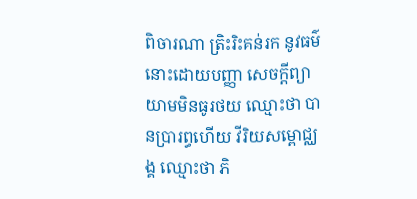ពិចារណា ត្រិះរិះគន់រក នូវធម៌នោះដោយបញ្ញា សេចក្តីព្យាយាមមិនធូរថយ ឈ្មោះថា បានប្រារព្ធហើយ វីរិយសម្ពោជ្ឈង្គ ឈ្មោះថា ភិ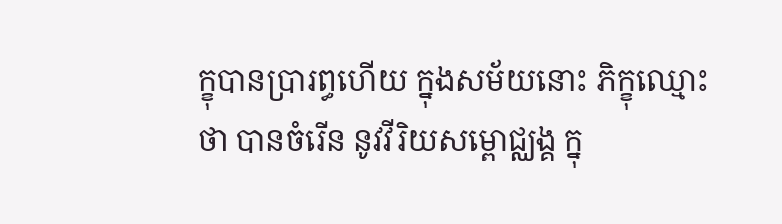ក្ខុបានប្រារព្ធហើយ ក្នុងសម័យនោះ ភិក្ខុឈ្មោះថា បានចំរើន នូវវីរិយសម្ពោជ្ឈង្គ ក្នុ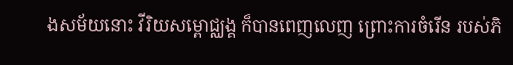ងសម័យនោះ វីរិយសម្ពោជ្ឈង្គ ក៏បានពេញលេញ ព្រោះការចំរើន របស់ភិ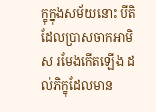ក្ខុក្នុងសម័យនោះ បីតិដែលប្រាសចាកអាមិស រមែងកើតឡើង ដល់ភិក្ខុដែលមាន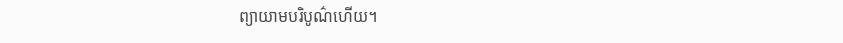ព្យាយាមបរិបូណ៌ហើយ។